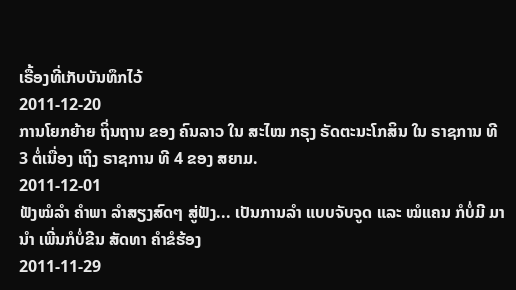ເຣື້ອງທີ່ເກັບບັນທຶກໄວ້
2011-12-20
ການໂຍກຍ້າຍ ຖິ່ນຖານ ຂອງ ຄົນລາວ ໃນ ສະໄໝ ກຣຸງ ຣັດຕະນະໂກສິນ ໃນ ຣາຊການ ທີ 3 ຕໍ່ເນື່ອງ ເຖິງ ຣາຊການ ທີ 4 ຂອງ ສຍາມ.
2011-12-01
ຟັງໝໍລໍາ ຄໍາພາ ລໍາສຽງສົດໆ ສູ່ຟັງ... ເປັນການລໍາ ແບບຈັບຈູດ ແລະ ໝໍແຄນ ກໍບໍ່ມີ ມານໍາ ເພີ່ນກໍບໍ່ຂີນ ສັດທາ ຄໍາຂໍຮ້ອງ
2011-11-29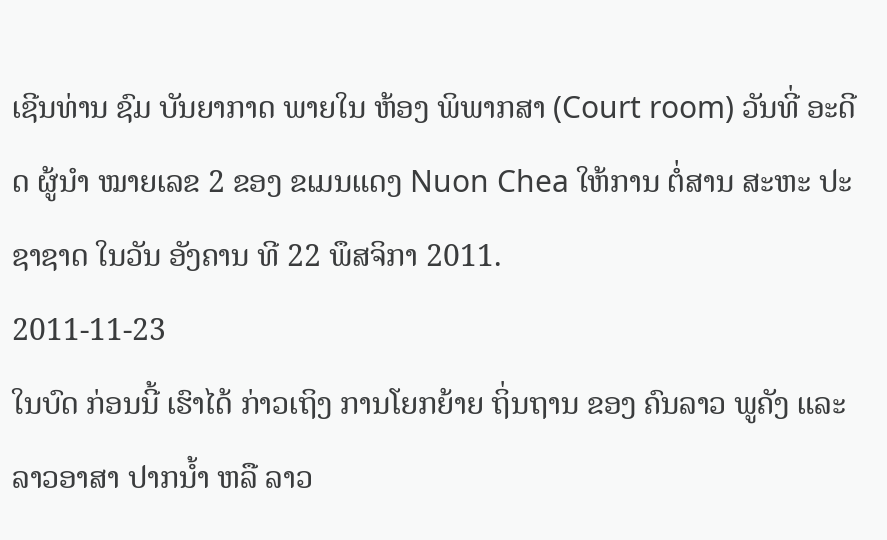ເຊີນທ່ານ ຊົມ ບັນຍາກາດ ພາຍໃນ ຫ້ອງ ພິພາກສາ (Court room) ວັນທີ່ ອະດີດ ຜູ້ນໍາ ໝາຍເລຂ 2 ຂອງ ຂເມນແດງ Nuon Chea ໃຫ້ການ ຕໍ່ສານ ສະຫະ ປະຊາຊາດ ໃນວັນ ອັງຄານ ທີ 22 ພຶສຈິກາ 2011.
2011-11-23
ໃນບົດ ກ່ອນນີ້ ເຮົາໄດ້ ກ່າວເຖິງ ການໂຍກຍ້າຍ ຖິ່ນຖານ ຂອງ ຄົນລາວ ພູຄັງ ແລະ ລາວອາສາ ປາກນ້ຳ ຫລື ລາວ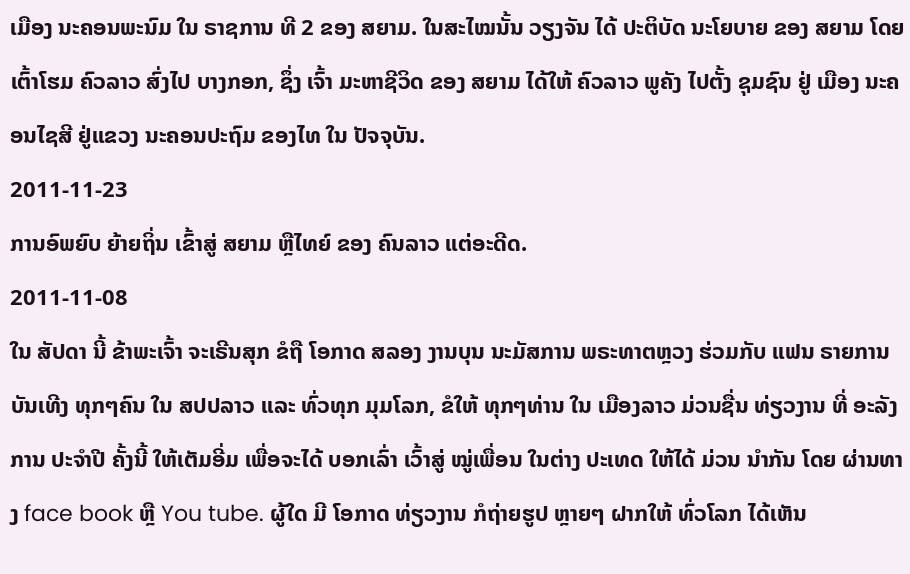ເມືອງ ນະຄອນພະນົມ ໃນ ຣາຊການ ທີ 2 ຂອງ ສຍາມ. ໃນສະໄໝນັ້ນ ວຽງຈັນ ໄດ້ ປະຕິບັດ ນະໂຍບາຍ ຂອງ ສຍາມ ໂດຍ ເຕົ້າໂຮມ ຄົວລາວ ສົ່ງໄປ ບາງກອກ, ຊຶ່ງ ເຈົ້າ ມະຫາຊີວິດ ຂອງ ສຍາມ ໄດ້ໃຫ້ ຄົວລາວ ພູຄັງ ໄປຕັ້ງ ຊຸມຊົນ ຢູ່ ເມືອງ ນະຄອນໄຊສີ ຢູ່ແຂວງ ນະຄອນປະຖົມ ຂອງໄທ ໃນ ປັຈຈຸບັນ.
2011-11-23
ການອົພຍົບ ຍ້າຍຖິ່ນ ເຂົ້າສູ່ ສຍາມ ຫຼືໄທຍ໌ ຂອງ ຄົນລາວ ແຕ່ອະດີດ.
2011-11-08
ໃນ ສັປດາ ນີ້ ຂ້າພະເຈົ້າ ຈະເຣີນສຸກ ຂໍຖື ໂອກາດ ສລອງ ງານບຸນ ນະມັສການ ພຣະທາຕຫຼວງ ຮ່ວມກັບ ແຟນ ຣາຍການ ບັນເທີງ ທຸກໆຄົນ ໃນ ສປປລາວ ແລະ ທົ່ວທຸກ ມຸມໂລກ, ຂໍໃຫ້ ທຸກໆທ່ານ ໃນ ເມືອງລາວ ມ່ວນຊື່ນ ທ່ຽວງານ ທີ່ ອະລັງການ ປະຈໍາປີ ຄັ້ງນີ້ ໃຫ້ເຕັມອີ່ມ ເພື່ອຈະໄດ້ ບອກເລົ່າ ເວົ້າສູ່ ໝູ່ເພື່ອນ ໃນຕ່າງ ປະເທດ ໃຫ້ໄດ້ ມ່ວນ ນໍາກັນ ໂດຍ ຜ່ານທາງ face book ຫຼື You tube. ຜູ້ໃດ ມີ ໂອກາດ ທ່ຽວງານ ກໍຖ່າຍຮູປ ຫຼາຍໆ ຝາກໃຫ້ ທົ່ວໂລກ ໄດ້ເຫັນ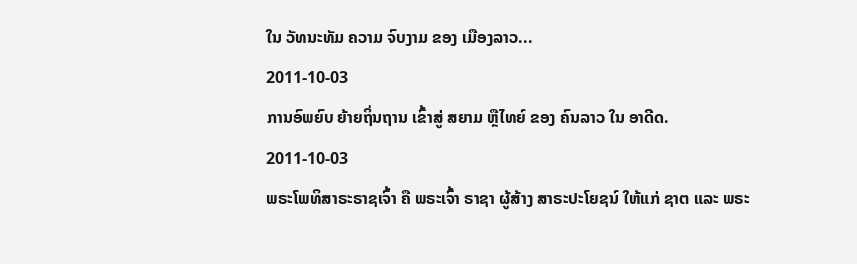ໃນ ວັທນະທັມ ຄວາມ ຈົບງາມ ຂອງ ເມືອງລາວ...
2011-10-03
ການອົພຍົບ ຍ້າຍຖິ່ນຖານ ເຂົ້າສູ່ ສຍາມ ຫຼືໄທຍ໌ ຂອງ ຄົນລາວ ໃນ ອາດີດ.
2011-10-03
ພຣະໂພທິສາຣະຣາຊເຈົ້າ ຄື ພຣະເຈົ້າ ຣາຊາ ຜູ້ສ້າງ ສາຣະປະໂຍຊນ໌ ໃຫ້ແກ່ ຊາຕ ແລະ ພຣະ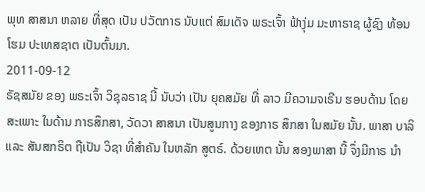ພຸທ ສາສນາ ຫລາຍ ທີ່ສຸດ ເປັນ ປວັຕກາຣ ນັບແຕ່ ສົມເດັຈ ພຣະເຈົ້າ ຟ້າງຸ່ມ ມະຫາຣາຊ ຜູ້ຊົງ ທ້ອນໂຮມ ປະເທສຊາຕ ເປັນຕົ້ນມາ.
2011-09-12
ຣັຊສມັຍ ຂອງ ພຣະເຈົ້າ ວິຊຸລຣາຊ ນີ້ ນັບວ່າ ເປັນ ຍຸຄສມັຍ ທີ່ ລາວ ມີຄວາມຈເຣີນ ຮອບດ້ານ ໂດຍສະເພາະ ໃນດ້ານ ກາຣສຶກສາ, ວັດວາ ສາສນາ ເປັນສູນກາງ ຂອງກາຣ ສຶກສາ ໃນສມັຍ ນັ້ນ. ພາສາ ບາລິ ແລະ ສັນສກຣິຕ ຖືເປັນ ວິຊາ ທີ່ສຳຄັນ ໃນຫລັກ ສູຕຣ໌. ດ້ວຍເຫຕ ນັ້ນ ສອງພາສາ ນີ້ ຈຶ່ງມີກາຣ ນຳ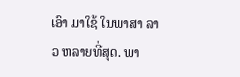ເອົາ ມາໃຊ້ ໃນພາສາ ລາວ ຫລາຍທີ່ສຸດ. ພາ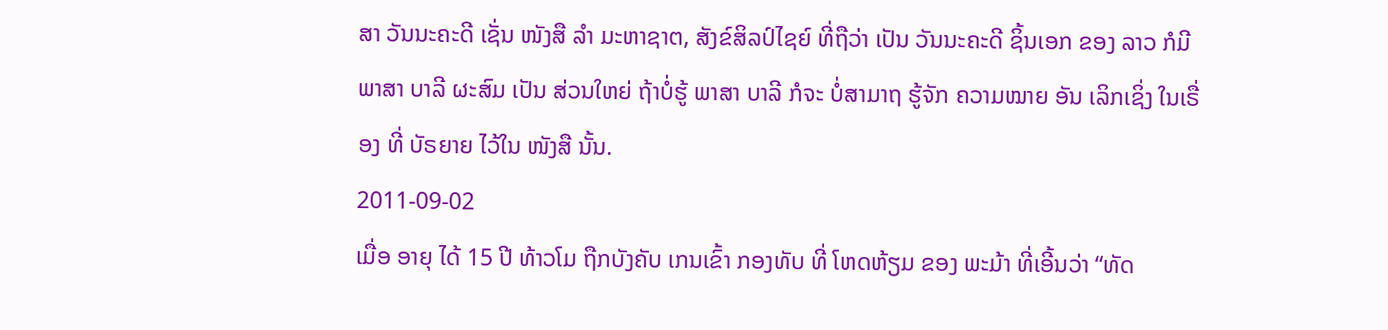ສາ ວັນນະຄະດີ ເຊັ່ນ ໜັງສື ລຳ ມະຫາຊາຕ, ສັງຂ໌ສິລປ໌ໄຊຍ໌ ທີ່ຖືວ່າ ເປັນ ວັນນະຄະດີ ຊິ້ນເອກ ຂອງ ລາວ ກໍມີ ພາສາ ບາລີ ຜະສົມ ເປັນ ສ່ວນໃຫຍ່ ຖ້າບໍ່ຮູ້ ພາສາ ບາລີ ກໍຈະ ບໍ່ສາມາຖ ຮູ້ຈັກ ຄວາມໝາຍ ອັນ ເລິກເຊິ່ງ ໃນເຣື່ອງ ທີ່ ບັຣຍາຍ ໄວ້ໃນ ໜັງສື ນັ້ນ.
2011-09-02
ເມື່ອ ອາຍຸ ໄດ້ 15 ປີ ທ້າວໂມ ຖືກບັງຄັບ ເກນເຂົ້າ ກອງທັບ ທີ່ ໂຫດຫ້ຽມ ຂອງ ພະມ້າ ທີ່ເອີ້ນວ່າ “ທັດ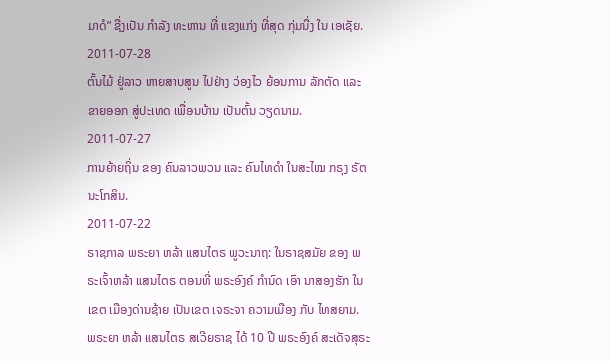ມາດໍ” ຊື່ງເປັນ ກໍາລັງ ທະຫານ ທີ່ ແຂງແກ່ງ ທີ່ສຸດ ກຸ່ມນື່ງ ໃນ ເອເຊັຍ.
2011-07-28
ຕົ້ນໄມ້ ຢູ່ລາວ ຫາຍສາບສູນ ໄປຢ່າງ ວ່ອງໄວ ຍ້ອນການ ລັກຕັດ ແລະ ຂາຍອອກ ສູ່ປະເທດ ເພື່ອນບ້ານ ເປັນຕົ້ນ ວຽດນາມ.
2011-07-27
ການຍ້າຍຖິ່ນ ຂອງ ຄົນລາວພວນ ແລະ ຄົນໄທດໍາ ໃນສະໄໝ ກຣຸງ ຣັຕນະໂກສິນ.
2011-07-22
ຣາຊກາລ ພຣະຍາ ຫລ້າ ແສນໄຕຣ ພູວະນາຖ: ໃນຣາຊສມັຍ ຂອງ ພຣະເຈົ້າຫລ້າ ແສນໄຕຣ ຕອນທີ່ ພຣະອົງຄ໌ ກໍານົດ ເອົາ ນາສອງຮັກ ໃນເຂຕ ເມືອງດ່ານຊ້າຍ ເປັນເຂຕ ເຈຣະຈາ ຄວາມເມືອງ ກັບ ໄທສຍາມ. ພຣະຍາ ຫລ້າ ແສນໄຕຣ ສເວີຍຣາຊ ໄດ້ 10 ປີ ພຣະອົງຄ໌ ສະເດັຈສຸຣະ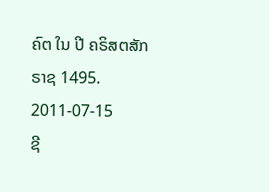ຄົຕ ໃນ ປີ ຄຣິສຕສັກຣາຊ 1495.
2011-07-15
ຊີ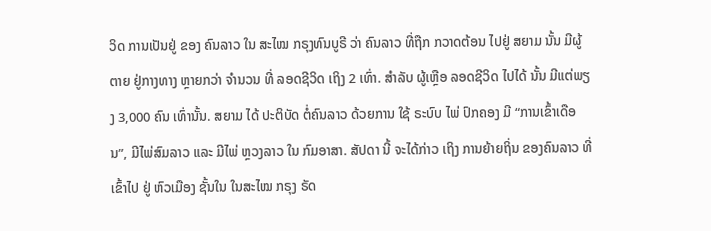ວິດ ການເປັນຢູ່ ຂອງ ຄົນລາວ ໃນ ສະໄໝ ກຣຸງທົນບູຣີ ວ່າ ຄົນລາວ ທີ່ຖືກ ກວາດຕ້ອນ ໄປຢູ່ ສຍາມ ນັ້ນ ມີຜູ້ຕາຍ ຢູ່ກາງທາງ ຫຼາຍກວ່າ ຈໍານວນ ທີ່ ລອດຊີວິດ ເຖິງ 2 ເທົ່າ. ສໍາລັບ ຜູ້ເຫຼືອ ລອດຊີວິດ ໄປໄດ້ ນັ້ນ ມີແຕ່ພຽງ 3,000 ຄົນ ເທົ່ານັ້ນ. ສຍາມ ໄດ້ ປະຕິບັດ ຕໍ່ຄົນລາວ ດ້ວຍການ ໃຊ້ ຣະບົບ ໄພ່ ປົກຄອງ ມີ “ການເຂົ້າເດືອນ”, ມີໄພ່ສົມລາວ ແລະ ມີໄພ່ ຫຼວງລາວ ໃນ ກົມອາສາ. ສັປດາ ນີ້ ຈະໄດ້ກ່າວ ເຖິງ ການຍ້າຍຖິ່ນ ຂອງຄົນລາວ ທີ່ເຂົ້າໄປ ຢູ່ ຫົວເມືອງ ຊັ້ນໃນ ໃນສະໄໝ ກຣຸງ ຣັດ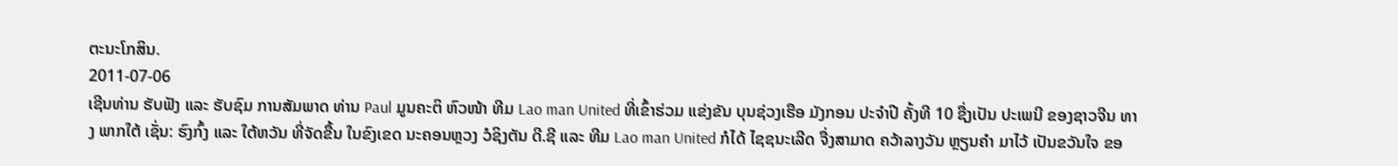ຕະນະໂກສິນ.
2011-07-06
ເຊີນທ່ານ ຮັບຟັງ ແລະ ຮັບຊົມ ການສັມພາດ ທ່ານ Paul ມູນຄະຕິ ຫົວໜ້າ ທີມ Lao man United ທີ່ເຂົ້າຮ່ວມ ແຂ່ງຂັນ ບຸນຊ່ວງເຮືອ ມັງກອນ ປະຈໍາປີ ຄັ້ງທີ 10 ຊື່ງເປັນ ປະເພນີ ຂອງຊາວຈີນ ທາງ ພາກໃຕ້ ເຊັ່ນ: ຮົງກົ້ງ ແລະ ໃຕ້ຫວັນ ທີ່ຈັດຂື້ນ ໃນຂົງເຂດ ນະຄອນຫຼວງ ວໍຊິງຕັນ ດີ.ຊີ ແລະ ທີມ Lao man United ກໍໄດ້ ໄຊຊນະເລີດ ຈື່ງສາມາດ ຄວ້າລາງວັນ ຫຼຽນຄໍາ ມາໄວ້ ເປັນຂວັນໃຈ ຂອ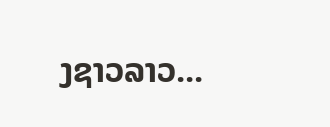ງຊາວລາວ...